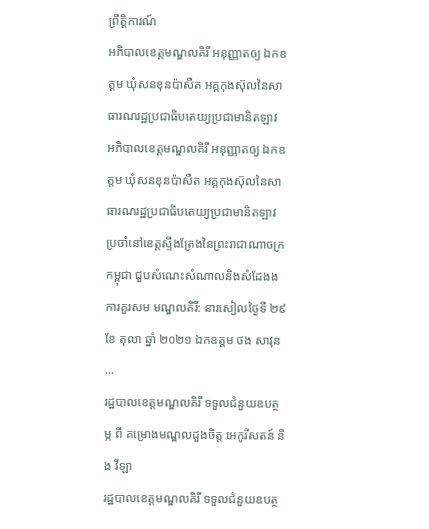ព្រឹត្តិការណ៍
អភិបាលខេត្តមណ្ឌលគិរី អនុញ្ញាតឲ្យ ឯកឧត្តម ឃុំសនខុនប៉ាសឺត អគ្គកុងស៊ុលនៃសាធារណរដ្ឋប្រជាធិបតេយ្យប្រជាមានិតឡាវ
អភិបាលខេត្តមណ្ឌលគិរី អនុញ្ញាតឲ្យ ឯកឧត្តម ឃុំសនខុនប៉ាសឺត អគ្គកុងស៊ុលនៃសាធារណរដ្ឋប្រជាធិបតេយ្យប្រជាមានិតឡាវ ប្រចាំនៅខេត្តស្ទឹងត្រែងនៃព្រះរាជាណាចក្រកម្ពុជា ជួបសំណេះសំណាលនិងសំដែងងការគួរសម មណ្ឌលគិរី: នារសៀលថ្ងៃទី ២៩ ខែ តុលា ឆ្នាំ ២០២១ ឯកឧត្តម ថង សាវុន ...
រដ្ឋបាលខេត្តមណ្ឌលគិរី ទទួលជំនួយឧបត្ថម្ភ ពី គម្រោងមណ្ឌលដួងចិត្ត អេកូរីសតន៍ និង វីឡា
រដ្ឋបាលខេត្តមណ្ឌលគិរី ទទួលជំនួយឧបត្ថ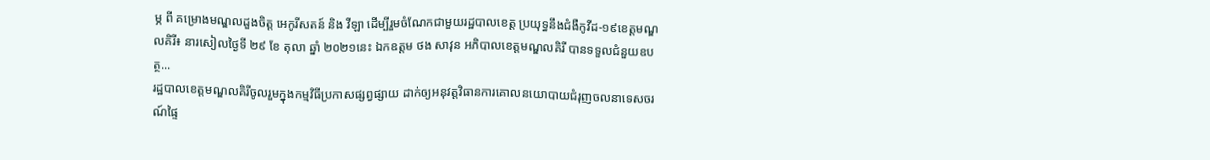ម្ភ ពី គម្រោងមណ្ឌលដួងចិត្ត អេកូរីសតន៍ និង វីឡា ដើម្បីរួមចំណែកជាមួយរដ្ឋបាលខេត្ត ប្រយុទ្ធនឹងជំងឺកូវីដ-១៩ខេត្តមណ្ឌលគិរី៖ នារសៀលថ្ងៃទី ២៩ ខែ តុលា ឆ្នាំ ២០២១នេះ ឯកឧត្ដម ថង សាវុន អភិបាលខេត្តមណ្ឌលគិរី បានទទួលជំនួយឧបត្ថ...
រដ្ឋបាលខេត្តមណ្ឌលគិរីចូលរួមក្នុងកម្មវិធីប្រកាសផ្សព្វផ្សាយ ដាក់ឲ្យអនុវត្តវិធានការគោលនយោបាយជំរុញចលនាទេសចរណ៍ផ្ទៃ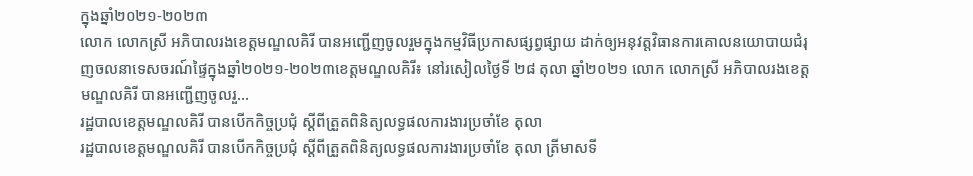ក្នុងឆ្នាំ២០២១-២០២៣
លោក លោកស្រី អភិបាលរងខេត្តមណ្ឌលគិរី បានអញ្ជើញចូលរួមក្នុងកម្មវិធីប្រកាសផ្សព្វផ្សាយ ដាក់ឲ្យអនុវត្តវិធានការគោលនយោបាយជំរុញចលនាទេសចរណ៍ផ្ទៃក្នុងឆ្នាំ២០២១-២០២៣ខេត្តមណ្ឌលគិរី៖ នៅរសៀលថ្ងៃទី ២៨ តុលា ឆ្នាំ២០២១ លោក លោកស្រី អភិបាលរងខេត្តមណ្ឌលគិរី បានអញ្ជើញចូលរួ...
រដ្ឋបាលខេត្តមណ្ឌលគិរី បានបើកកិច្ចប្រជុំ ស្ដីពីត្រួតពិនិត្យលទ្ធផលការងារប្រចាំខែ តុលា
រដ្ឋបាលខេត្តមណ្ឌលគិរី បានបើកកិច្ចប្រជុំ ស្ដីពីត្រួតពិនិត្យលទ្ធផលការងារប្រចាំខែ តុលា ត្រីមាសទី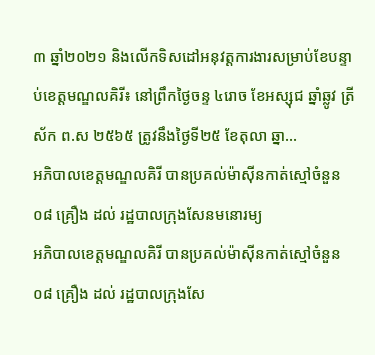៣ ឆ្នាំ២០២១ និងលើកទិសដៅអនុវត្តការងារសម្រាប់ខែបន្ទាប់ខេត្តមណ្ឌលគិរី៖ នៅព្រឹកថ្ងៃចន្ទ ៤រោច ខែអស្សុជ ឆ្នាំឆ្លូវ ត្រីស័ក ព.ស ២៥៦៥ ត្រូវនឹងថ្ងៃទី២៥ ខែតុលា ឆ្នា...
អភិបាលខេត្តមណ្ឌលគិរី បានប្រគល់ម៉ាស៊ីនកាត់ស្មៅចំនួន ០៨ គ្រឿង ដល់ រដ្ឋបាលក្រុងសែនមនោរម្យ
អភិបាលខេត្តមណ្ឌលគិរី បានប្រគល់ម៉ាស៊ីនកាត់ស្មៅចំនួន ០៨ គ្រឿង ដល់ រដ្ឋបាលក្រុងសែ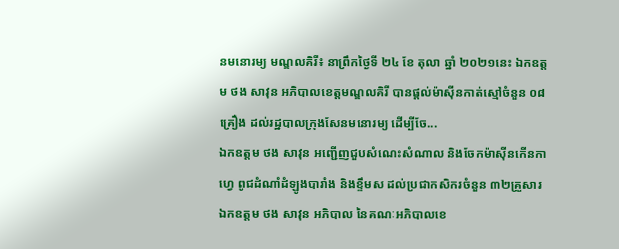នមនោរម្យ មណ្ឌលគិរី៖ នាព្រឹកថ្ងៃទី ២៤ ខែ តុលា ឆ្នាំ ២០២១នេះ ឯកឧត្តម ថង សាវុន អភិបាលខេត្តមណ្ឌលគិរី បានផ្តល់ម៉ាស៊ីនកាត់ស្មៅចំនួន ០៨ គ្រឿង ដល់រដ្ឋបាលក្រុងសែនមនោរម្យ ដើម្បីចែ...
ឯកឧត្តម ថង សាវុន អញ្ជើញជួបសំណេះសំណាល និងចែកម៉ាស៊ីនកើនកាហ្វេ ពូជដំណាំដំឡូងបារាំង និងខ្ទឹមស ដល់ប្រជាកសិករចំនួន ៣២គ្រួសារ
ឯកឧត្តម ថង សាវុន អភិបាល នៃគណៈអភិបាលខេ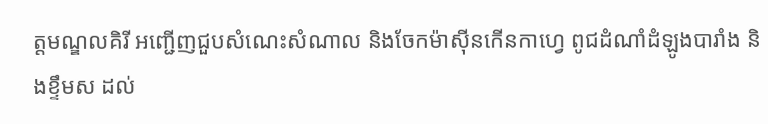ត្តមណ្ឌលគិរី អញ្ជើញជួបសំណេះសំណាល និងចែកម៉ាស៊ីនកើនកាហ្វេ ពូជដំណាំដំឡូងបារាំង និងខ្ទឹមស ដល់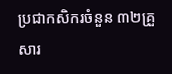ប្រជាកសិករចំនួន ៣២គ្រួសារ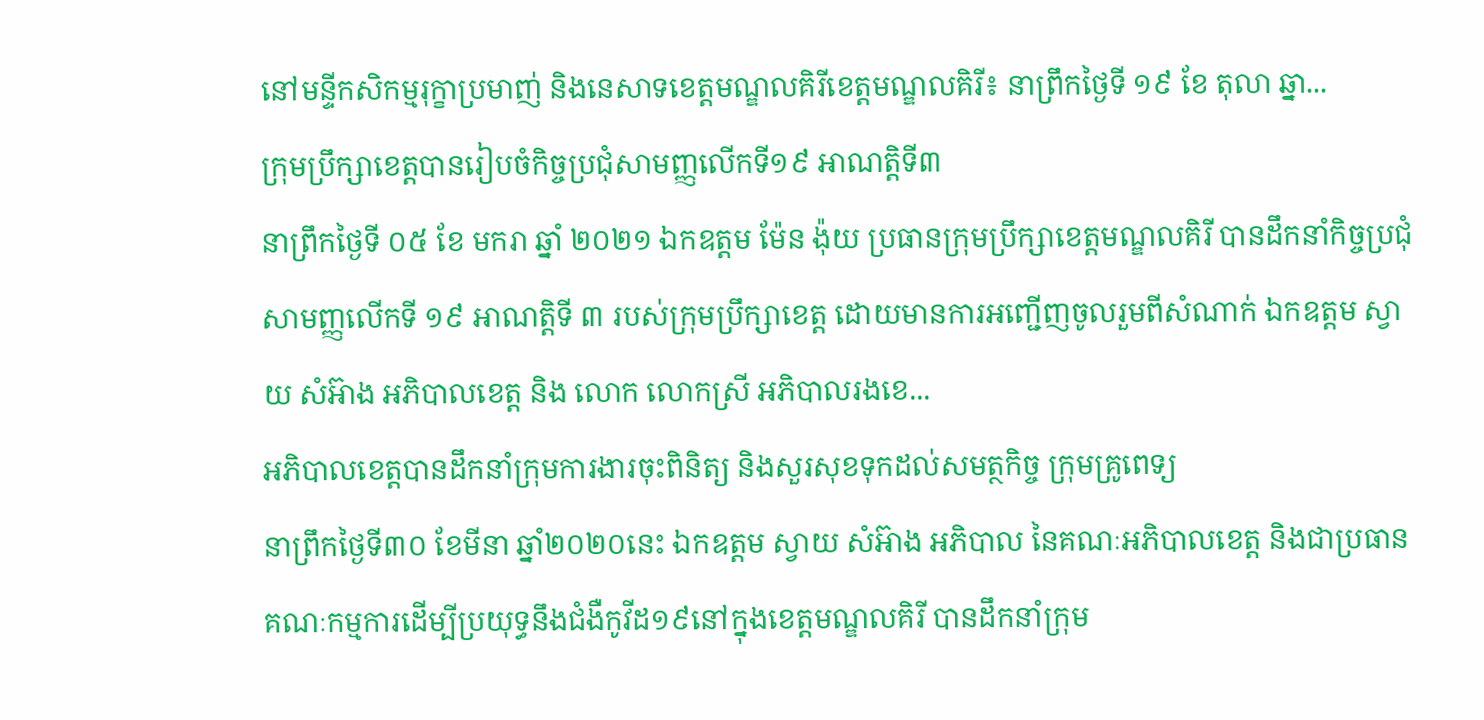នៅមន្ទីកសិកម្មរុក្ខាប្រមាញ់ និងនេសាទខេត្តមណ្ឌលគិរីខេត្តមណ្ឌលគិរី៖ នាព្រឹកថ្ងៃទី ១៩ ខែ តុលា ឆ្នា...
ក្រុមប្រឹក្សាខេត្តបានរៀបចំកិច្ចប្រជុំសាមញ្ញលើកទី១៩ អាណត្តិទី៣
នាព្រឹកថ្ងៃទី ០៥ ខែ មករា ឆ្នាំ ២០២១ ឯកឧត្តម ម៉ែន ង៉ុយ ប្រធានក្រុមប្រឹក្សាខេត្តមណ្ឌលគិរី បានដឹកនាំកិច្ចប្រជុំសាមញ្ញលើកទី ១៩ អាណត្តិទី ៣ របស់ក្រុមប្រឹក្សាខេត្ត ដោយមានការអញ្ជើញចូលរួមពីសំណាក់ ឯកឧត្តម ស្វាយ សំអ៊ាង អភិបាលខេត្ត និង លោក លោកស្រី អភិបាលរងខេ...
អភិបាលខេត្តបានដឹកនាំក្រុមការងារចុះពិនិត្យ និងសួរសុខទុកដល់សមត្ថកិច្ច ក្រុមគ្រូពេទ្យ
នាព្រឹកថ្ងៃទី៣០ ខែមីនា ឆ្នាំ២០២០នេះ ឯកឧត្តម ស្វាយ សំអ៊ាង អភិបាល នៃគណៈអភិបាលខេត្ត និងជាប្រធានគណៈកម្មការដើម្បីប្រយុទ្ធនឹងជំងឺកូវីដ១៩នៅក្នុងខេត្តមណ្ឌលគិរី បានដឹកនាំក្រុម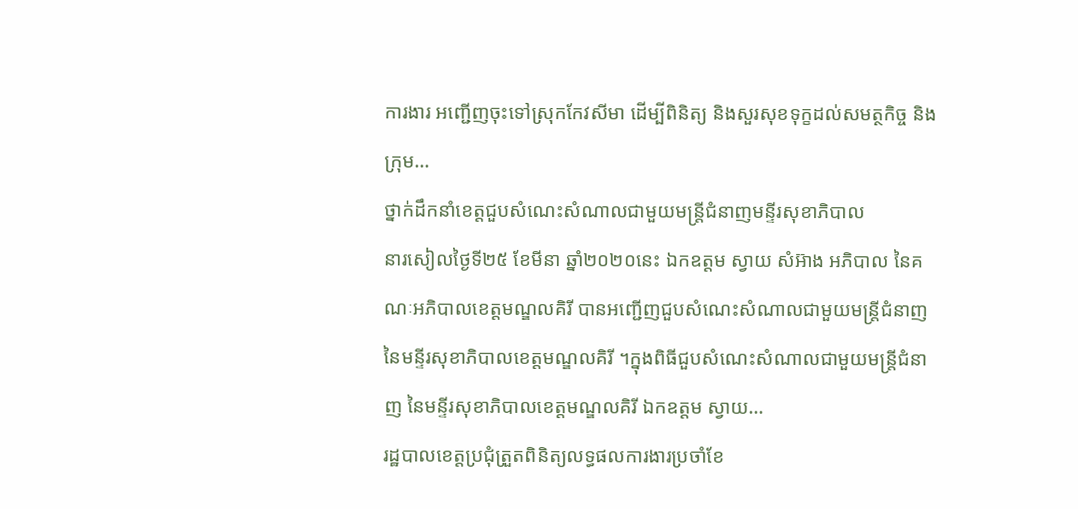ការងារ អញ្ជើញចុះទៅស្រុកកែវសីមា ដើម្បីពិនិត្យ និងសួរសុខទុក្ខដល់សមត្ថកិច្ច និងក្រុម...
ថ្នាក់ដឹកនាំខេត្តជួបសំណេះសំណាលជាមួយមន្រ្តីជំនាញមន្ទីរសុខាភិបាល
នារសៀលថ្ងៃទី២៥ ខែមីនា ឆ្នាំ២០២០នេះ ឯកឧត្តម ស្វាយ សំអ៊ាង អភិបាល នៃគណៈអភិបាលខេត្តមណ្ឌលគិរី បានអញ្ជើញជួបសំណេះសំណាលជាមួយមន្រ្តីជំនាញ នៃមន្ទីរសុខាភិបាលខេត្តមណ្ឌលគិរី ។ក្នុងពិធីជួបសំណេះសំណាលជាមួយមន្រ្តីជំនាញ នៃមន្ទីរសុខាភិបាលខេត្តមណ្ឌលគិរី ឯកឧត្តម ស្វាយ...
រដ្ឋបាលខេត្តប្រជុំត្រួតពិនិត្យលទ្ធផលការងារប្រចាំខែ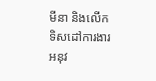មីនា និងលើកទិសដៅការងារអនុវ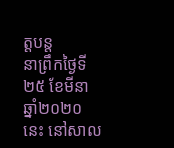ត្តបន្ត
នាព្រឹកថ្ងៃទី២៥ ខែមីនា ឆ្នាំ២០២០នេះ នៅសាល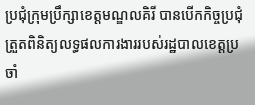ប្រជុំក្រុមប្រឹក្សាខេត្តមណ្ឌលគិរី បានបើកកិច្ចប្រជុំ ត្រួតពិនិត្យលទ្ធផលការងាររបស់រដ្ឋបាលខេត្តប្រចាំ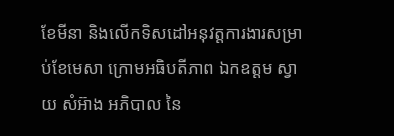ខែមីនា និងលើកទិសដៅអនុវត្តការងារសម្រាប់ខែមេសា ក្រោមអធិបតីភាព ឯកឧត្តម ស្វាយ សំអ៊ាង អភិបាល នៃ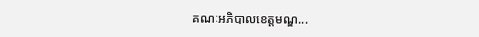គណៈអភិបាលខេត្តមណ្ឌ...